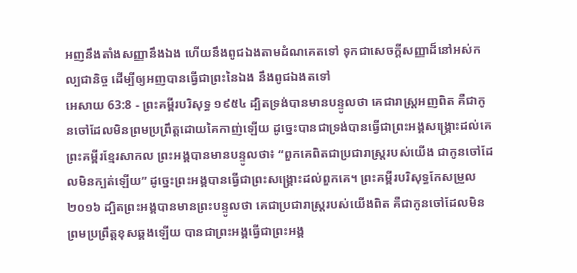អញនឹងតាំងសញ្ញានឹងឯង ហើយនឹងពូជឯងតាមដំណគេតទៅ ទុកជាសេចក្ដីសញ្ញាដ៏នៅអស់កល្បជានិច្ច ដើម្បីឲ្យអញបានធ្វើជាព្រះនៃឯង នឹងពូជឯងតទៅ
អេសាយ 63:8 - ព្រះគម្ពីរបរិសុទ្ធ ១៩៥៤ ដ្បិតទ្រង់បានមានបន្ទូលថា គេជារាស្ត្រអញពិត គឺជាកូនចៅដែលមិនព្រមប្រព្រឹត្តដោយគៃកាញ់ឡើយ ដូច្នេះបានជាទ្រង់បានធ្វើជាព្រះអង្គសង្គ្រោះដល់គេ ព្រះគម្ពីរខ្មែរសាកល ព្រះអង្គបានមានបន្ទូលថា៖ “ពួកគេពិតជាប្រជារាស្ត្ររបស់យើង ជាកូនចៅដែលមិនក្បត់ឡើយ” ដូច្នេះព្រះអង្គបានធ្វើជាព្រះសង្គ្រោះដល់ពួកគេ។ ព្រះគម្ពីរបរិសុទ្ធកែសម្រួល ២០១៦ ដ្បិតព្រះអង្គបានមានព្រះបន្ទូលថា គេជាប្រជារាស្ត្ររបស់យើងពិត គឺជាកូនចៅដែលមិនព្រមប្រព្រឹត្តខុសឆ្គងឡើយ បានជាព្រះអង្គធ្វើជាព្រះអង្គ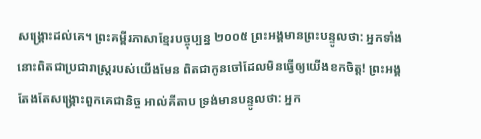សង្គ្រោះដល់គេ។ ព្រះគម្ពីរភាសាខ្មែរបច្ចុប្បន្ន ២០០៥ ព្រះអង្គមានព្រះបន្ទូលថា: អ្នកទាំងនោះពិតជាប្រជារាស្ត្ររបស់យើងមែន ពិតជាកូនចៅដែលមិនធ្វើឲ្យយើងខកចិត្ត! ព្រះអង្គតែងតែសង្គ្រោះពួកគេជានិច្ច អាល់គីតាប ទ្រង់មានបន្ទូលថា: អ្នក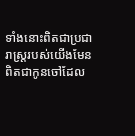ទាំងនោះពិតជាប្រជារាស្ត្ររបស់យើងមែន ពិតជាកូនចៅដែល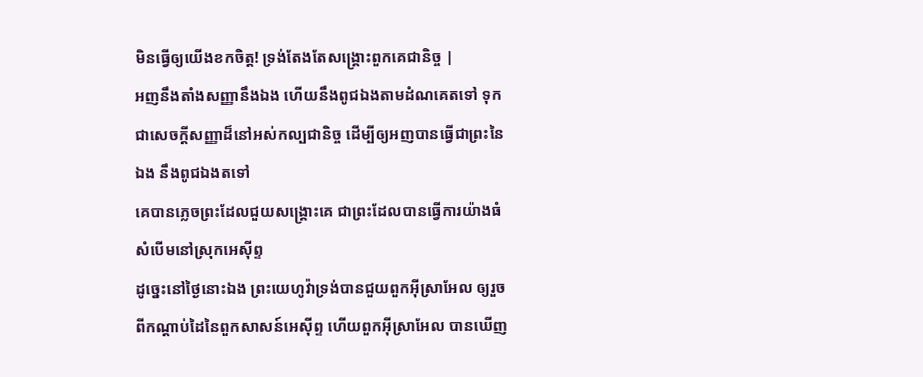មិនធ្វើឲ្យយើងខកចិត្ត! ទ្រង់តែងតែសង្គ្រោះពួកគេជានិច្ច |
អញនឹងតាំងសញ្ញានឹងឯង ហើយនឹងពូជឯងតាមដំណគេតទៅ ទុកជាសេចក្ដីសញ្ញាដ៏នៅអស់កល្បជានិច្ច ដើម្បីឲ្យអញបានធ្វើជាព្រះនៃឯង នឹងពូជឯងតទៅ
គេបានភ្លេចព្រះដែលជួយសង្គ្រោះគេ ជាព្រះដែលបានធ្វើការយ៉ាងធំសំបើមនៅស្រុកអេស៊ីព្ទ
ដូច្នេះនៅថ្ងៃនោះឯង ព្រះយេហូវ៉ាទ្រង់បានជួយពួកអ៊ីស្រាអែល ឲ្យរួចពីកណ្តាប់ដៃនៃពួកសាសន៍អេស៊ីព្ទ ហើយពួកអ៊ីស្រាអែល បានឃើញ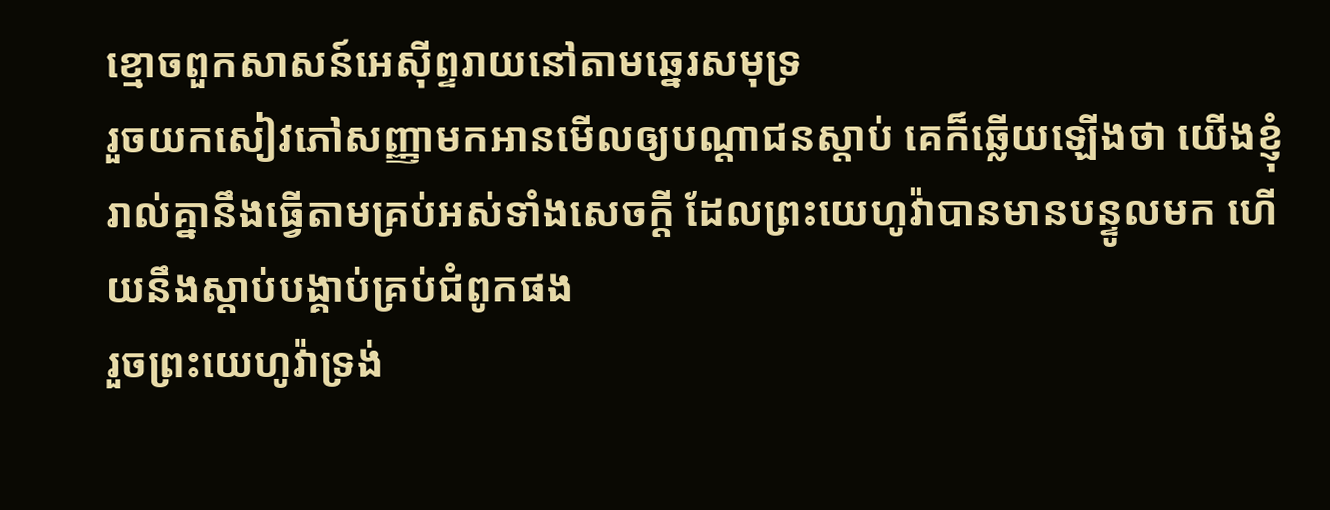ខ្មោចពួកសាសន៍អេស៊ីព្ទរាយនៅតាមឆ្នេរសមុទ្រ
រួចយកសៀវភៅសញ្ញាមកអានមើលឲ្យបណ្តាជនស្តាប់ គេក៏ឆ្លើយឡើងថា យើងខ្ញុំរាល់គ្នានឹងធ្វើតាមគ្រប់អស់ទាំងសេចក្ដី ដែលព្រះយេហូវ៉ាបានមានបន្ទូលមក ហើយនឹងស្តាប់បង្គាប់គ្រប់ជំពូកផង
រួចព្រះយេហូវ៉ាទ្រង់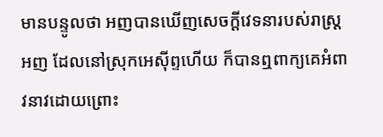មានបន្ទូលថា អញបានឃើញសេចក្ដីវេទនារបស់រាស្ត្រអញ ដែលនៅស្រុកអេស៊ីព្ទហើយ ក៏បានឮពាក្យគេអំពាវនាវដោយព្រោះ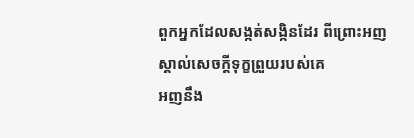ពួកអ្នកដែលសង្កត់សង្កិនដែរ ពីព្រោះអញស្គាល់សេចក្ដីទុក្ខព្រួយរបស់គេ
អញនឹង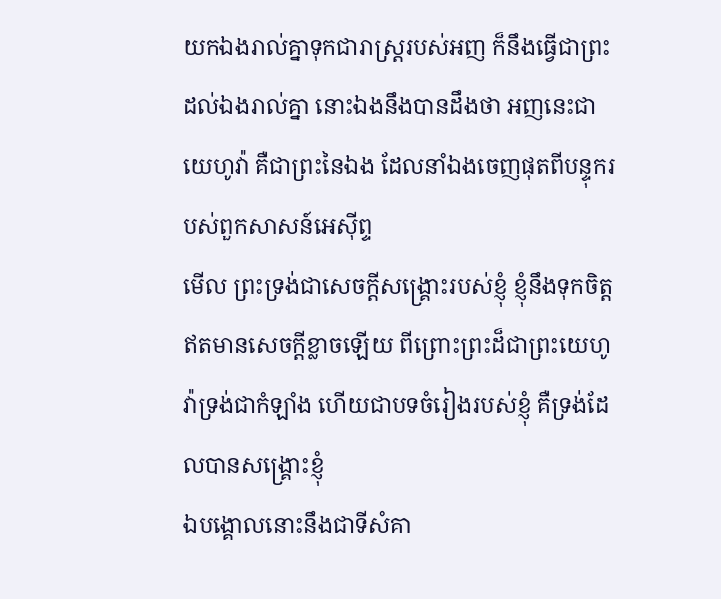យកឯងរាល់គ្នាទុកជារាស្ត្ររបស់អញ ក៏នឹងធ្វើជាព្រះដល់ឯងរាល់គ្នា នោះឯងនឹងបានដឹងថា អញនេះជាយេហូវ៉ា គឺជាព្រះនៃឯង ដែលនាំឯងចេញផុតពីបន្ទុករបស់ពួកសាសន៍អេស៊ីព្ទ
មើល ព្រះទ្រង់ជាសេចក្ដីសង្គ្រោះរបស់ខ្ញុំ ខ្ញុំនឹងទុកចិត្តឥតមានសេចក្ដីខ្លាចឡើយ ពីព្រោះព្រះដ៏ជាព្រះយេហូវ៉ាទ្រង់ជាកំឡាំង ហើយជាបទចំរៀងរបស់ខ្ញុំ គឺទ្រង់ដែលបានសង្គ្រោះខ្ញុំ
ឯបង្គោលនោះនឹងជាទីសំគា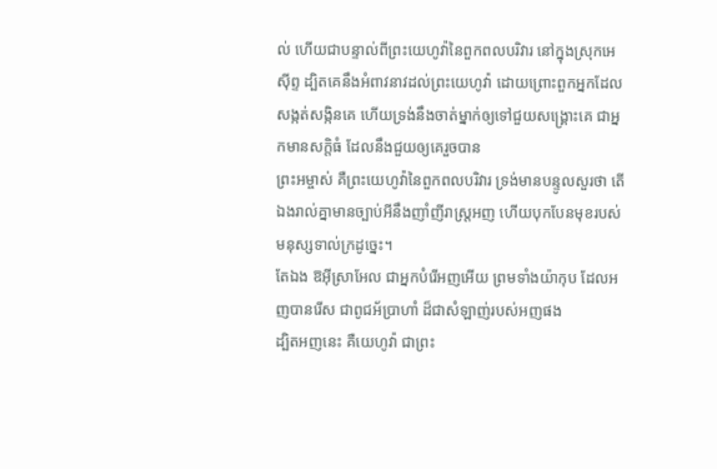ល់ ហើយជាបន្ទាល់ពីព្រះយេហូវ៉ានៃពួកពលបរិវារ នៅក្នុងស្រុកអេស៊ីព្ទ ដ្បិតគេនឹងអំពាវនាវដល់ព្រះយេហូវ៉ា ដោយព្រោះពួកអ្នកដែលសង្កត់សង្កិនគេ ហើយទ្រង់នឹងចាត់ម្នាក់ឲ្យទៅជួយសង្គ្រោះគេ ជាអ្នកមានសក្តិធំ ដែលនឹងជួយឲ្យគេរួចបាន
ព្រះអម្ចាស់ គឺព្រះយេហូវ៉ានៃពួកពលបរិវារ ទ្រង់មានបន្ទូលសួរថា តើឯងរាល់គ្នាមានច្បាប់អីនឹងញាំញីរាស្ត្រអញ ហើយបុកបែនមុខរបស់មនុស្សទាល់ក្រដូច្នេះ។
តែឯង ឱអ៊ីស្រាអែល ជាអ្នកបំរើអញអើយ ព្រមទាំងយ៉ាកុប ដែលអញបានរើស ជាពូជអ័ប្រាហាំ ដ៏ជាសំឡាញ់របស់អញផង
ដ្បិតអញនេះ គឺយេហូវ៉ា ជាព្រះ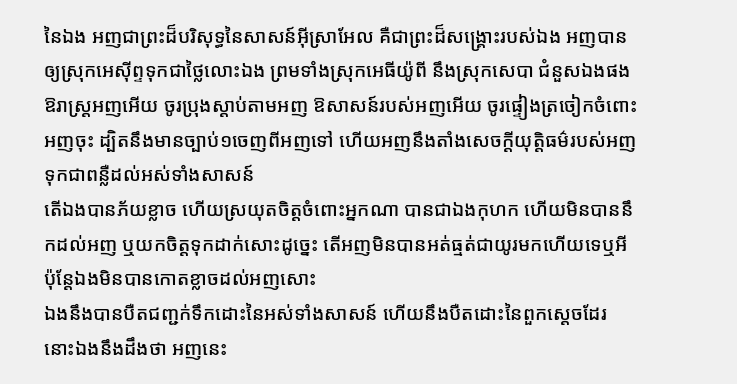នៃឯង អញជាព្រះដ៏បរិសុទ្ធនៃសាសន៍អ៊ីស្រាអែល គឺជាព្រះដ៏សង្គ្រោះរបស់ឯង អញបានឲ្យស្រុកអេស៊ីព្ទទុកជាថ្លៃលោះឯង ព្រមទាំងស្រុកអេធីយ៉ូពី នឹងស្រុកសេបា ជំនួសឯងផង
ឱរាស្ត្រអញអើយ ចូរប្រុងស្តាប់តាមអញ ឱសាសន៍របស់អញអើយ ចូរផ្ទៀងត្រចៀកចំពោះអញចុះ ដ្បិតនឹងមានច្បាប់១ចេញពីអញទៅ ហើយអញនឹងតាំងសេចក្ដីយុត្តិធម៌របស់អញ ទុកជាពន្លឺដល់អស់ទាំងសាសន៍
តើឯងបានភ័យខ្លាច ហើយស្រយុតចិត្តចំពោះអ្នកណា បានជាឯងកុហក ហើយមិនបាននឹកដល់អញ ឬយកចិត្តទុកដាក់សោះដូច្នេះ តើអញមិនបានអត់ធ្មត់ជាយូរមកហើយទេឬអី ប៉ុន្តែឯងមិនបានកោតខ្លាចដល់អញសោះ
ឯងនឹងបានបឺតជញ្ជក់ទឹកដោះនៃអស់ទាំងសាសន៍ ហើយនឹងបឺតដោះនៃពួកស្តេចដែរ នោះឯងនឹងដឹងថា អញនេះ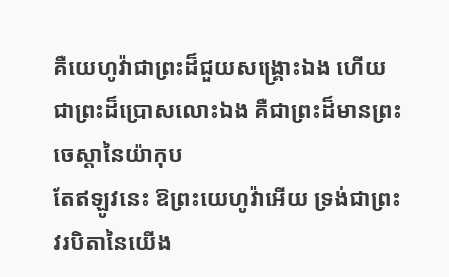គឺយេហូវ៉ាជាព្រះដ៏ជួយសង្គ្រោះឯង ហើយជាព្រះដ៏ប្រោសលោះឯង គឺជាព្រះដ៏មានព្រះចេស្តានៃយ៉ាកុប
តែឥឡូវនេះ ឱព្រះយេហូវ៉ាអើយ ទ្រង់ជាព្រះវរបិតានៃយើង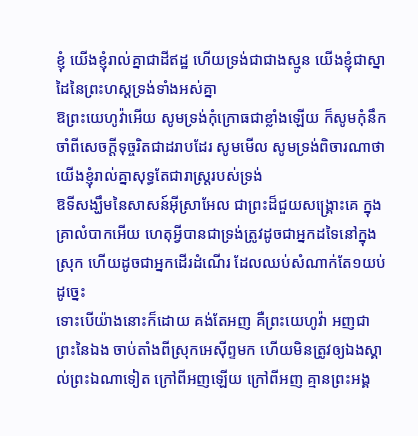ខ្ញុំ យើងខ្ញុំរាល់គ្នាជាដីឥដ្ឋ ហើយទ្រង់ជាជាងស្មូន យើងខ្ញុំជាស្នាដៃនៃព្រះហស្តទ្រង់ទាំងអស់គ្នា
ឱព្រះយេហូវ៉ាអើយ សូមទ្រង់កុំក្រោធជាខ្លាំងឡើយ ក៏សូមកុំនឹកចាំពីសេចក្ដីទុច្ចរិតជាដរាបដែរ សូមមើល សូមទ្រង់ពិចារណាថា យើងខ្ញុំរាល់គ្នាសុទ្ធតែជារាស្ត្ររបស់ទ្រង់
ឱទីសង្ឃឹមនៃសាសន៍អ៊ីស្រាអែល ជាព្រះដ៏ជួយសង្គ្រោះគេ ក្នុងគ្រាលំបាកអើយ ហេតុអ្វីបានជាទ្រង់ត្រូវដូចជាអ្នកដទៃនៅក្នុងស្រុក ហើយដូចជាអ្នកដើរដំណើរ ដែលឈប់សំណាក់តែ១យប់ដូច្នេះ
ទោះបើយ៉ាងនោះក៏ដោយ គង់តែអញ គឺព្រះយេហូវ៉ា អញជាព្រះនៃឯង ចាប់តាំងពីស្រុកអេស៊ីព្ទមក ហើយមិនត្រូវឲ្យឯងស្គាល់ព្រះឯណាទៀត ក្រៅពីអញឡើយ ក្រៅពីអញ គ្មានព្រះអង្គ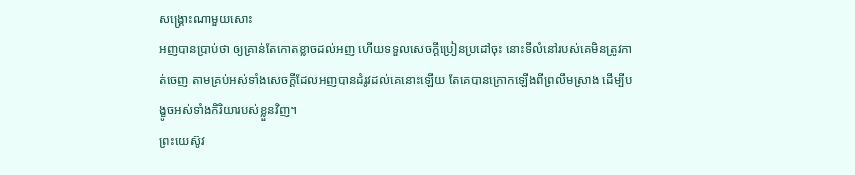សង្គ្រោះណាមួយសោះ
អញបានប្រាប់ថា ឲ្យគ្រាន់តែកោតខ្លាចដល់អញ ហើយទទួលសេចក្ដីប្រៀនប្រដៅចុះ នោះទីលំនៅរបស់គេមិនត្រូវកាត់ចេញ តាមគ្រប់អស់ទាំងសេចក្ដីដែលអញបានដំរូវដល់គេនោះឡើយ តែគេបានក្រោកឡើងពីព្រលឹមស្រាង ដើម្បីបង្ខូចអស់ទាំងកិរិយារបស់ខ្លួនវិញ។
ព្រះយេស៊ូវ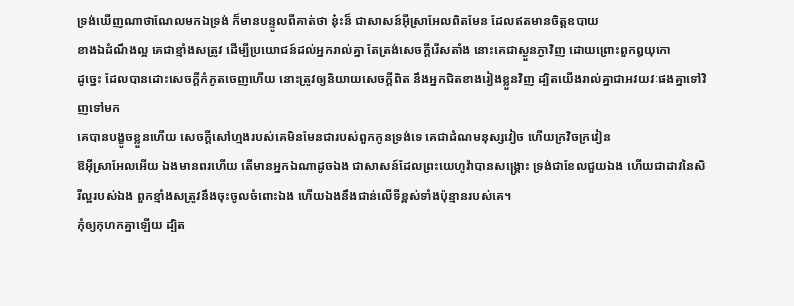ទ្រង់ឃើញណាថាណែលមកឯទ្រង់ ក៏មានបន្ទូលពីគាត់ថា នុ៎ះន៏ ជាសាសន៍អ៊ីស្រាអែលពិតមែន ដែលឥតមានចិត្តឧបាយ
ខាងឯដំណឹងល្អ គេជាខ្មាំងសត្រូវ ដើម្បីប្រយោជន៍ដល់អ្នករាល់គ្នា តែត្រង់សេចក្ដីរើសតាំង នោះគេជាស្ងួនភ្ងាវិញ ដោយព្រោះពួកឰយុកោ
ដូច្នេះ ដែលបានដោះសេចក្ដីកំភូតចេញហើយ នោះត្រូវឲ្យនិយាយសេចក្ដីពិត នឹងអ្នកជិតខាងរៀងខ្លួនវិញ ដ្បិតយើងរាល់គ្នាជាអវយវៈផងគ្នាទៅវិញទៅមក
គេបានបង្ខូចខ្លួនហើយ សេចក្ដីសៅហ្មងរបស់គេមិនមែនជារបស់ពួកកូនទ្រង់ទេ គេជាដំណមនុស្សវៀច ហើយក្រវិចក្រវៀន
ឱអ៊ីស្រាអែលអើយ ឯងមានពរហើយ តើមានអ្នកឯណាដូចឯង ជាសាសន៍ដែលព្រះយេហូវ៉ាបានសង្គ្រោះ ទ្រង់ជាខែលជួយឯង ហើយជាដាវនៃសិរីល្អរបស់ឯង ពួកខ្មាំងសត្រូវនឹងចុះចូលចំពោះឯង ហើយឯងនឹងជាន់លើទីខ្ពស់ទាំងប៉ុន្មានរបស់គេ។
កុំឲ្យកុហកគ្នាឡើយ ដ្បិត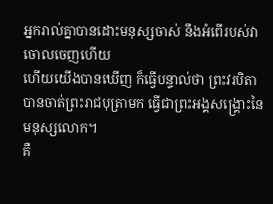អ្នករាល់គ្នាបានដោះមនុស្សចាស់ នឹងអំពើរបស់វាចោលចេញហើយ
ហើយយើងបានឃើញ ក៏ធ្វើបន្ទាល់ថា ព្រះវរបិតាបានចាត់ព្រះរាជបុត្រាមក ធ្វើជាព្រះអង្គសង្គ្រោះនៃមនុស្សលោក។
គឺ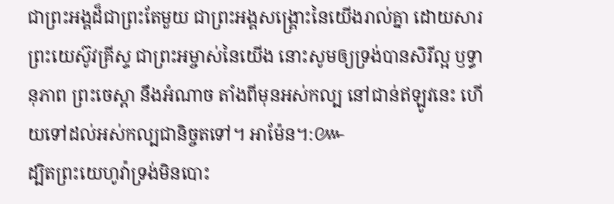ជាព្រះអង្គដ៏ជាព្រះតែមួយ ជាព្រះអង្គសង្គ្រោះនៃយើងរាល់គ្នា ដោយសារព្រះយេស៊ូវគ្រីស្ទ ជាព្រះអម្ចាស់នៃយើង នោះសូមឲ្យទ្រង់បានសិរីល្អ ឫទ្ធានុភាព ព្រះចេស្តា នឹងអំណាច តាំងពីមុនអស់កល្ប នៅជាន់ឥឡូវនេះ ហើយទៅដល់អស់កល្បជានិច្ចតទៅ។ អាម៉ែន។:៚
ដ្បិតព្រះយេហូវ៉ាទ្រង់មិនបោះ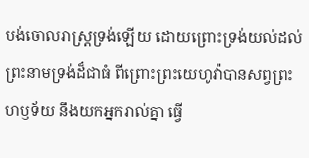បង់ចោលរាស្ត្រទ្រង់ឡើយ ដោយព្រោះទ្រង់យល់ដល់ព្រះនាមទ្រង់ដ៏ជាធំ ពីព្រោះព្រះយេហូវ៉ាបានសព្វព្រះហឫទ័យ នឹងយកអ្នករាល់គ្នា ធ្វើ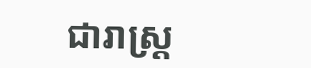ជារាស្ត្រ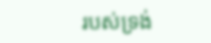របស់ទ្រង់